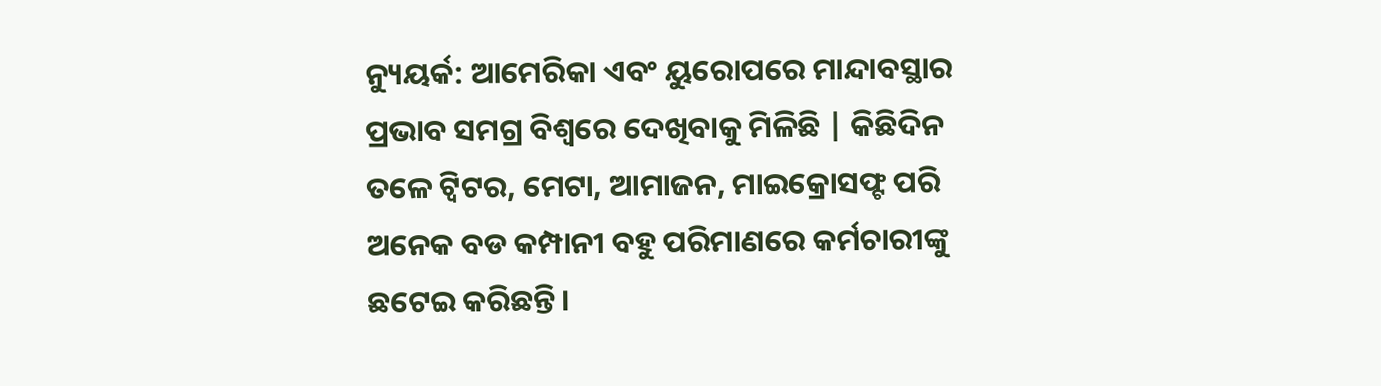ନ୍ୟୁୟର୍କ: ଆମେରିକା ଏବଂ ୟୁରୋପରେ ମାନ୍ଦାବସ୍ଥାର ପ୍ରଭାବ ସମଗ୍ର ବିଶ୍ୱରେ ଦେଖିବାକୁ ମିଳିଛି | କିଛିଦିନ ତଳେ ଟ୍ୱିଟର, ମେଟା, ଆମାଜନ, ମାଇକ୍ରୋସଫ୍ଟ ପରି ଅନେକ ବଡ କମ୍ପାନୀ ବହୁ ପରିମାଣରେ କର୍ମଚାରୀଙ୍କୁ ଛଟେଇ କରିଛନ୍ତି।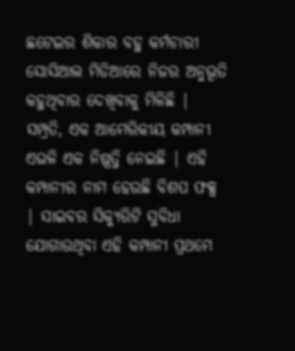ଛଟେଇର ଶିକାର ବହୁ କର୍ମଚାରୀ ସୋସିଆଲ ମିଡିଆରେ ନିଜର ଅନୁଭୂତି କହୁଥିବାର ଦେଖିବାକୁ ମିଳିଛି | ସମ୍ପ୍ରତି, ଏକ ଆମେରିକୀୟ କମ୍ପାନୀ ଏଭଳି ଏକ ନିଷ୍ପତ୍ତି ନେଇଛି | ଏହି କମ୍ପାନୀର ନାମ ହେଉଛି ବିଶପ ଫକ୍ସ | ସାଇବର ସିକ୍ୟୁରିଟି ସୁବିଧା ଯୋଗାଉଥିବା ଏହି କମ୍ପାନୀ ପ୍ରଥମେ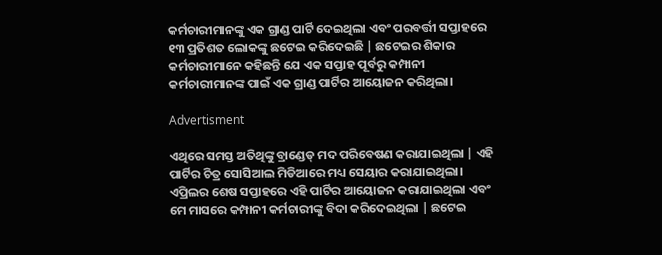କର୍ମଚାରୀମାନଙ୍କୁ ଏକ ଗ୍ରାଣ୍ଡ ପାର୍ଟି ଦେଇଥିଲା ଏବଂ ପରବର୍ତ୍ତୀ ସପ୍ତାହରେ ୧୩ ପ୍ରତିଶତ ଲୋକଙ୍କୁ ଛଟେଇ କରିଦେଇଛି | ଛଟେଇର ଶିକାର କର୍ମଚାରୀମାନେ କହିଛନ୍ତି ଯେ ଏକ ସପ୍ତାହ ପୂର୍ବରୁ କମ୍ପାନୀ କର୍ମଚାରୀମାନଙ୍କ ପାଇଁ ଏକ ଗ୍ରାଣ୍ଡ ପାର୍ଟିର ଆୟୋଜନ କରିଥିଲା।

Advertisment

ଏଥିରେ ସମସ୍ତ ଅତିଥିଙ୍କୁ ବ୍ରାଣ୍ଡେଡ୍ ମଦ ପରିବେଷଣ କରାଯାଇଥିଲା | ଏହି ପାର୍ଟିର ଚିତ୍ର ସୋସିଆଲ ମିଡିଆରେ ମଧ୍ୟ ସେୟାର କରାଯାଇଥିଲା। ଏପ୍ରିଲର ଶେଷ ସପ୍ତାହରେ ଏହି ପାର୍ଟିର ଆୟୋଜନ କରାଯାଇଥିଲା ଏବଂ ମେ ମାସରେ କମ୍ପାନୀ କର୍ମଚାରୀଙ୍କୁ ବିଦା କରିଦେଇଥିଲା | ଛଟେଇ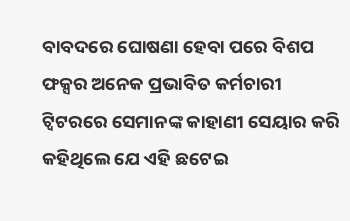ବାବଦରେ ଘୋଷଣା ହେବା ପରେ ବିଶପ ଫକ୍ସର ଅନେକ ପ୍ରଭାବିତ କର୍ମଚାରୀ ଟ୍ୱିଟରରେ ସେମାନଙ୍କ କାହାଣୀ ସେୟାର କରି କହିଥିଲେ ଯେ ଏହି ଛଟେଇ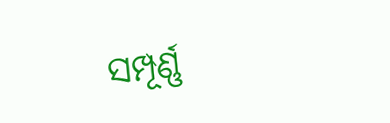ସମ୍ପୂର୍ଣ୍ଣ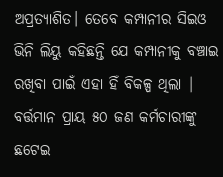ଅପ୍ରତ୍ୟାଶିତ। ତେବେ କମ୍ପାନୀର ସିଇଓ ଭିନି ଲିୟୁ କହିଛନ୍ତି ଯେ କମ୍ପାନୀକୁ ବଞ୍ଚାଇ ରଖିବା ପାଇଁ ଏହା ହିଁ ବିକଳ୍ପ ଥିଲା | ବର୍ତ୍ତମାନ ପ୍ରାୟ ୫୦ ଜଣ କର୍ମଚାରୀଙ୍କୁ ଛଟେଇ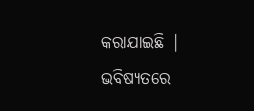କରାଯାଇଛି | ଭବିଷ୍ୟତରେ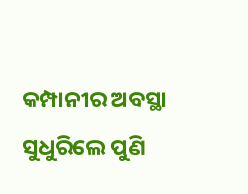କମ୍ପାନୀର ଅବସ୍ଥା ସୁଧୁରିଲେ ପୁଣି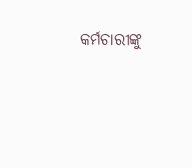କର୍ମଚାରୀଙ୍କୁ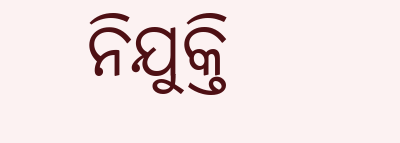ନିଯୁକ୍ତି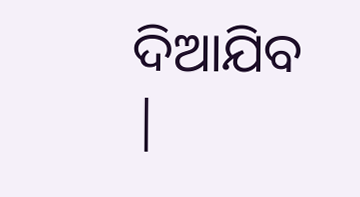ଦିଆଯିବ |